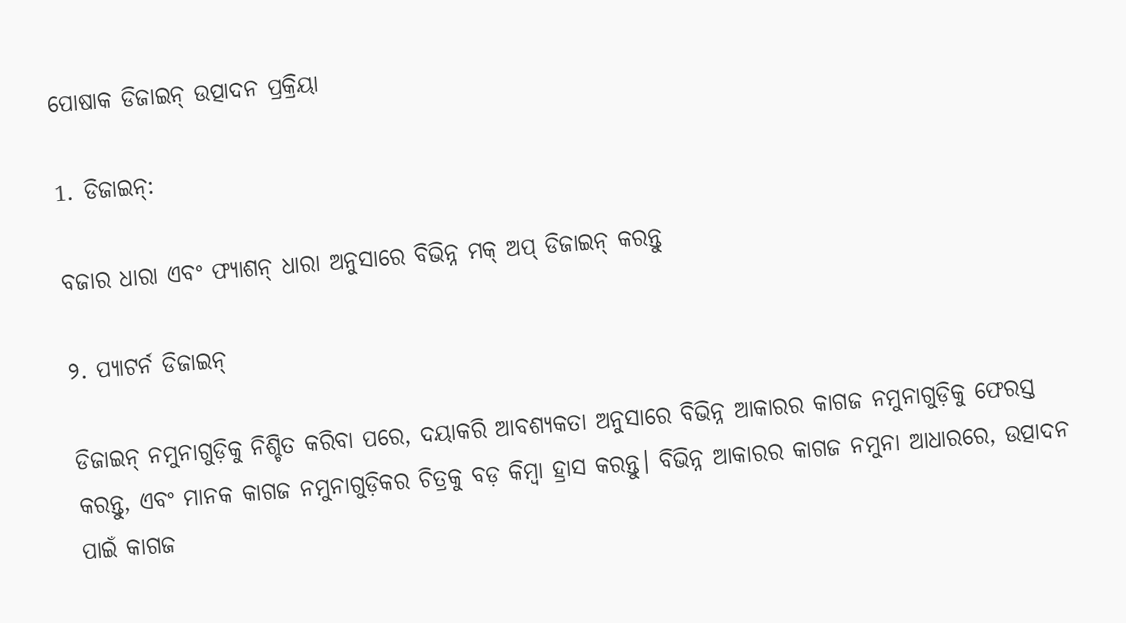ପୋଷାକ ଡିଜାଇନ୍ ଉତ୍ପାଦନ ପ୍ରକ୍ରିୟା

1. ଡିଜାଇନ୍:

ବଜାର ଧାରା ଏବଂ ଫ୍ୟାଶନ୍ ଧାରା ଅନୁସାରେ ବିଭିନ୍ନ ମକ୍ ଅପ୍ ଡିଜାଇନ୍ କରନ୍ତୁ

୨. ପ୍ୟାଟର୍ନ ଡିଜାଇନ୍

ଡିଜାଇନ୍ ନମୁନାଗୁଡ଼ିକୁ ନିଶ୍ଚିତ କରିବା ପରେ, ଦୟାକରି ଆବଶ୍ୟକତା ଅନୁସାରେ ବିଭିନ୍ନ ଆକାରର କାଗଜ ନମୁନାଗୁଡ଼ିକୁ ଫେରସ୍ତ କରନ୍ତୁ, ଏବଂ ମାନକ କାଗଜ ନମୁନାଗୁଡ଼ିକର ଚିତ୍ରକୁ ବଡ଼ କିମ୍ବା ହ୍ରାସ କରନ୍ତୁ। ବିଭିନ୍ନ ଆକାରର କାଗଜ ନମୁନା ଆଧାରରେ, ଉତ୍ପାଦନ ପାଇଁ କାଗଜ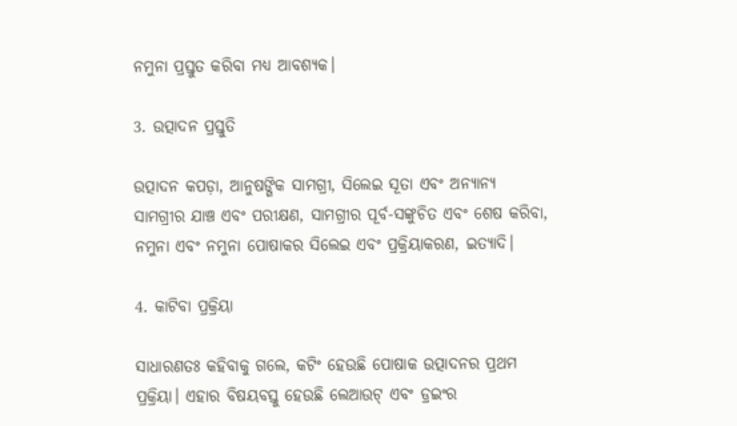ନମୁନା ପ୍ରସ୍ତୁତ କରିବା ମଧ୍ୟ ଆବଶ୍ୟକ।

3. ଉତ୍ପାଦନ ପ୍ରସ୍ତୁତି

ଉତ୍ପାଦନ କପଡ଼ା, ଆନୁଷଙ୍ଗିକ ସାମଗ୍ରୀ, ସିଲେଇ ସୂତା ଏବଂ ଅନ୍ୟାନ୍ୟ ସାମଗ୍ରୀର ଯାଞ୍ଚ ଏବଂ ପରୀକ୍ଷଣ, ସାମଗ୍ରୀର ପୂର୍ବ-ସଙ୍କୁଚିତ ଏବଂ ଶେଷ କରିବା, ନମୁନା ଏବଂ ନମୁନା ପୋଷାକର ସିଲେଇ ଏବଂ ପ୍ରକ୍ରିୟାକରଣ, ଇତ୍ୟାଦି।

4. କାଟିବା ପ୍ରକ୍ରିୟା

ସାଧାରଣତଃ କହିବାକୁ ଗଲେ, କଟିଂ ହେଉଛି ପୋଷାକ ଉତ୍ପାଦନର ପ୍ରଥମ ପ୍ରକ୍ରିୟା। ଏହାର ବିଷୟବସ୍ତୁ ହେଉଛି ଲେଆଉଟ୍ ଏବଂ ଡ୍ରଇଂର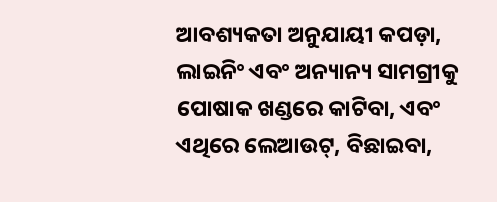ଆବଶ୍ୟକତା ଅନୁଯାୟୀ କପଡ଼ା, ଲାଇନିଂ ଏବଂ ଅନ୍ୟାନ୍ୟ ସାମଗ୍ରୀକୁ ପୋଷାକ ଖଣ୍ଡରେ କାଟିବା, ଏବଂ ଏଥିରେ ଲେଆଉଟ୍, ବିଛାଇବା,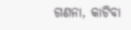ଗଣନା, କାଟିବା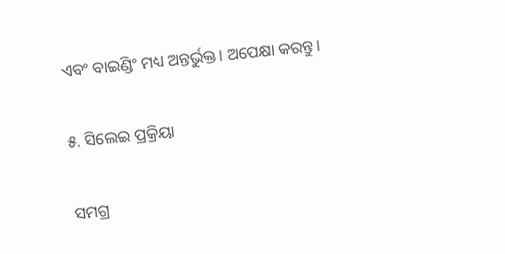ଏବଂ ବାଇଣ୍ଡିଂ ମଧ୍ୟ ଅନ୍ତର୍ଭୁକ୍ତ। ଅପେକ୍ଷା କରନ୍ତୁ।

୫. ସିଲେଇ ପ୍ରକ୍ରିୟା

ସମଗ୍ର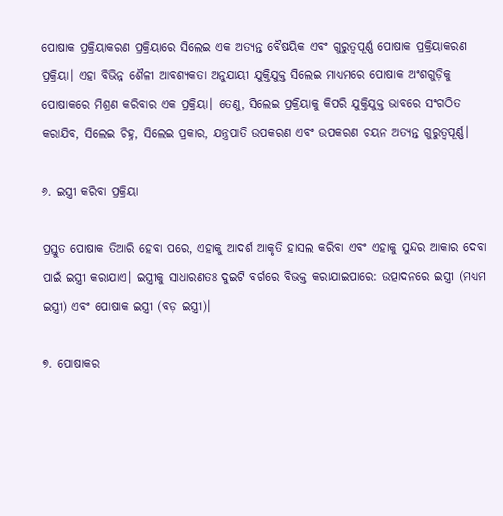ପୋଷାକ ପ୍ରକ୍ରିୟାକରଣ ପ୍ରକ୍ରିୟାରେ ସିଲେଇ ଏକ ଅତ୍ୟନ୍ତ ବୈଷୟିକ ଏବଂ ଗୁରୁତ୍ୱପୂର୍ଣ୍ଣ ପୋଷାକ ପ୍ରକ୍ରିୟାକରଣ ପ୍ରକ୍ରିୟା। ଏହା ବିଭିନ୍ନ ଶୈଳୀ ଆବଶ୍ୟକତା ଅନୁଯାୟୀ ଯୁକ୍ତିଯୁକ୍ତ ସିଲେଇ ମାଧ୍ୟମରେ ପୋଷାକ ଅଂଶଗୁଡ଼ିକୁ ପୋଷାକରେ ମିଶ୍ରଣ କରିବାର ଏକ ପ୍ରକ୍ରିୟା। ତେଣୁ, ସିଲେଇ ପ୍ରକ୍ରିୟାକୁ କିପରି ଯୁକ୍ତିଯୁକ୍ତ ଭାବରେ ସଂଗଠିତ କରାଯିବ, ସିଲେଇ ଚିହ୍ନ, ସିଲେଇ ପ୍ରକାର, ଯନ୍ତ୍ରପାତି ଉପକରଣ ଏବଂ ଉପକରଣ ଚୟନ ଅତ୍ୟନ୍ତ ଗୁରୁତ୍ୱପୂର୍ଣ୍ଣ।

୬. ଇସ୍ତ୍ରୀ କରିବା ପ୍ରକ୍ରିୟା

ପ୍ରସ୍ତୁତ ପୋଷାକ ତିଆରି ହେବା ପରେ, ଏହାକୁ ଆଦର୍ଶ ଆକୃତି ହାସଲ କରିବା ଏବଂ ଏହାକୁ ସୁନ୍ଦର ଆକାର ଦେବା ପାଇଁ ଇସ୍ତ୍ରୀ କରାଯାଏ। ଇସ୍ତ୍ରୀକୁ ସାଧାରଣତଃ ଦୁଇଟି ବର୍ଗରେ ବିଭକ୍ତ କରାଯାଇପାରେ: ଉତ୍ପାଦନରେ ଇସ୍ତ୍ରୀ (ମଧ୍ୟମ ଇସ୍ତ୍ରୀ) ଏବଂ ପୋଷାକ ଇସ୍ତ୍ରୀ (ବଡ଼ ଇସ୍ତ୍ରୀ)।

୭. ପୋଷାକର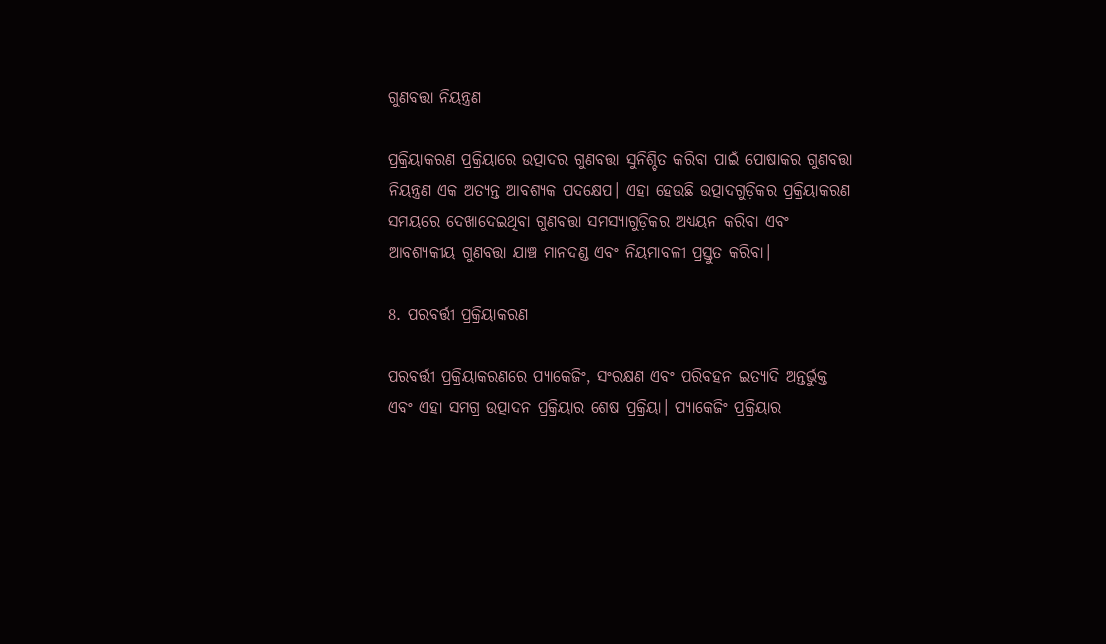ଗୁଣବତ୍ତା ନିୟନ୍ତ୍ରଣ

ପ୍ରକ୍ରିୟାକରଣ ପ୍ରକ୍ରିୟାରେ ଉତ୍ପାଦର ଗୁଣବତ୍ତା ସୁନିଶ୍ଚିତ କରିବା ପାଇଁ ପୋଷାକର ଗୁଣବତ୍ତା ନିୟନ୍ତ୍ରଣ ଏକ ଅତ୍ୟନ୍ତ ଆବଶ୍ୟକ ପଦକ୍ଷେପ। ଏହା ହେଉଛି ଉତ୍ପାଦଗୁଡ଼ିକର ପ୍ରକ୍ରିୟାକରଣ ସମୟରେ ଦେଖାଦେଇଥିବା ଗୁଣବତ୍ତା ସମସ୍ୟାଗୁଡ଼ିକର ଅଧ୍ୟୟନ କରିବା ଏବଂ ଆବଶ୍ୟକୀୟ ଗୁଣବତ୍ତା ଯାଞ୍ଚ ମାନଦଣ୍ଡ ଏବଂ ନିୟମାବଳୀ ପ୍ରସ୍ତୁତ କରିବା।

8. ପରବର୍ତ୍ତୀ ପ୍ରକ୍ରିୟାକରଣ

ପରବର୍ତ୍ତୀ ପ୍ରକ୍ରିୟାକରଣରେ ପ୍ୟାକେଜିଂ, ସଂରକ୍ଷଣ ଏବଂ ପରିବହନ ଇତ୍ୟାଦି ଅନ୍ତର୍ଭୁକ୍ତ ଏବଂ ଏହା ସମଗ୍ର ଉତ୍ପାଦନ ପ୍ରକ୍ରିୟାର ଶେଷ ପ୍ରକ୍ରିୟା। ପ୍ୟାକେଜିଂ ପ୍ରକ୍ରିୟାର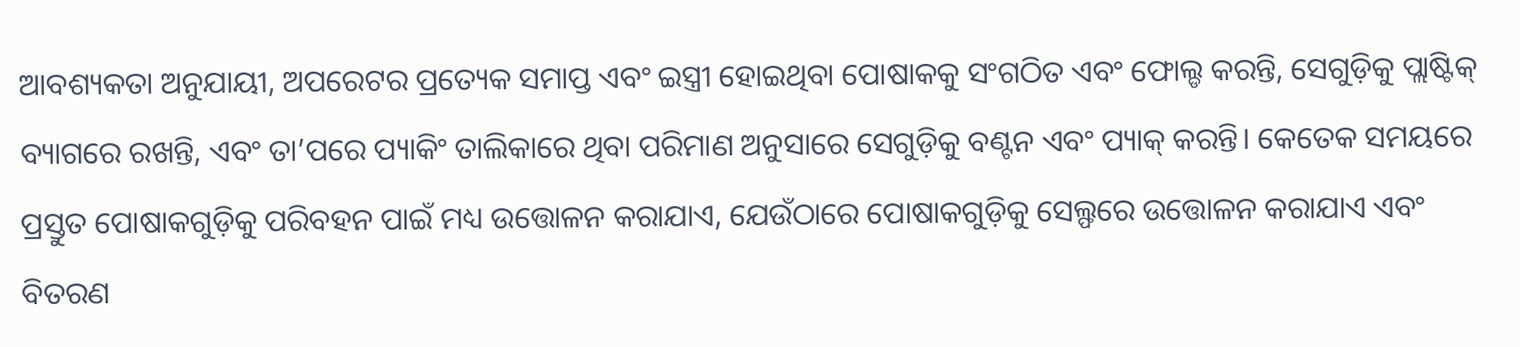ଆବଶ୍ୟକତା ଅନୁଯାୟୀ, ଅପରେଟର ପ୍ରତ୍ୟେକ ସମାପ୍ତ ଏବଂ ଇସ୍ତ୍ରୀ ହୋଇଥିବା ପୋଷାକକୁ ସଂଗଠିତ ଏବଂ ଫୋଲ୍ଡ କରନ୍ତି, ସେଗୁଡ଼ିକୁ ପ୍ଲାଷ୍ଟିକ୍ ବ୍ୟାଗରେ ରଖନ୍ତି, ଏବଂ ତା’ପରେ ପ୍ୟାକିଂ ତାଲିକାରେ ଥିବା ପରିମାଣ ଅନୁସାରେ ସେଗୁଡ଼ିକୁ ବଣ୍ଟନ ଏବଂ ପ୍ୟାକ୍ କରନ୍ତି। କେତେକ ସମୟରେ ପ୍ରସ୍ତୁତ ପୋଷାକଗୁଡ଼ିକୁ ପରିବହନ ପାଇଁ ମଧ୍ୟ ଉତ୍ତୋଳନ କରାଯାଏ, ଯେଉଁଠାରେ ପୋଷାକଗୁଡ଼ିକୁ ସେଲ୍ଫରେ ଉତ୍ତୋଳନ କରାଯାଏ ଏବଂ ବିତରଣ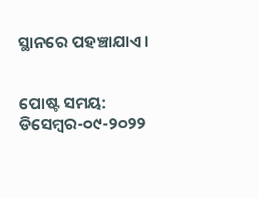ସ୍ଥାନରେ ପହଞ୍ଚାଯାଏ।


ପୋଷ୍ଟ ସମୟ: ଡିସେମ୍ବର-୦୯-୨୦୨୨